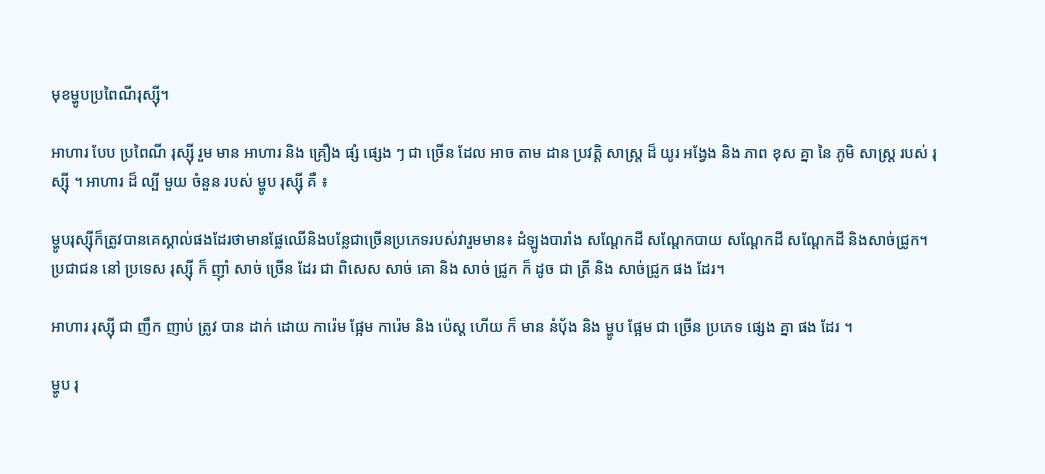មុខម្ហូបប្រពៃណីរុស្ស៊ី។

អាហារ បែប ប្រពៃណី រុស្ស៊ី រួម មាន អាហារ និង គ្រឿង ផ្សំ ផ្សេង ៗ ជា ច្រើន ដែល អាច តាម ដាន ប្រវត្តិ សាស្ត្រ ដ៏ យូរ អង្វែង និង ភាព ខុស គ្នា នៃ ភូមិ សាស្ត្រ របស់ រុស្ស៊ី ។ អាហារ ដ៏ ល្បី មួយ ចំនួន របស់ ម្ហូប រុស្ស៊ី គឺ ៖

ម្ហូបរុស្ស៊ីក៏ត្រូវបានគេស្គាល់ផងដែរថាមានផ្លែឈើនិងបន្លែជាច្រើនប្រភេទរបស់វារួមមាន៖ ដំឡូងបារាំង សណ្តែកដី សណ្តែកបាយ សណ្តែកដី សណ្តែកដី និងសាច់ជ្រូក។ ប្រជាជន នៅ ប្រទេស រុស្ស៊ី ក៏ ញ៉ាំ សាច់ ច្រើន ដែរ ជា ពិសេស សាច់ គោ និង សាច់ ជ្រូក ក៏ ដូច ជា ត្រី និង សាច់ជ្រូក ផង ដែរ។

អាហារ រុស្ស៊ី ជា ញឹក ញាប់ ត្រូវ បាន ដាក់ ដោយ ការ៉េម ផ្អែម ការ៉េម និង ប៉េស្ត ហើយ ក៏ មាន នំបុ័ង និង ម្ហូប ផ្អែម ជា ច្រើន ប្រភេទ ផ្សេង គ្នា ផង ដែរ ។

ម្ហូប រុ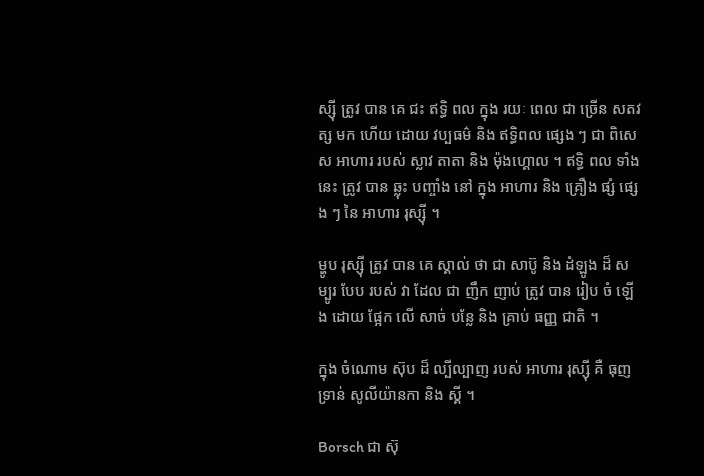ស្ស៊ី ត្រូវ បាន គេ ជះ ឥទ្ធិ ពល ក្នុង រយៈ ពេល ជា ច្រើន សតវត្ស មក ហើយ ដោយ វប្បធម៌ និង ឥទ្ធិពល ផ្សេង ៗ ជា ពិសេស អាហារ របស់ ស្លាវ តាតា និង ម៉ុងហ្គោល ។ ឥទ្ធិ ពល ទាំង នេះ ត្រូវ បាន ឆ្លុះ បញ្ចាំង នៅ ក្នុង អាហារ និង គ្រឿង ផ្សំ ផ្សេង ៗ នៃ អាហារ រុស្ស៊ី ។

ម្ហូប រុស្ស៊ី ត្រូវ បាន គេ ស្គាល់ ថា ជា សាប៊ូ និង ដំឡូង ដ៏ សម្បូរ បែប របស់ វា ដែល ជា ញឹក ញាប់ ត្រូវ បាន រៀប ចំ ឡើង ដោយ ផ្អែក លើ សាច់ បន្លែ និង គ្រាប់ ធញ្ញ ជាតិ ។

ក្នុង ចំណោម ស៊ុប ដ៏ ល្បីល្បាញ របស់ អាហារ រុស្ស៊ី គឺ ធុញ ទ្រាន់ សូលីយ៉ានកា និង ស្គី ។

Borsch ជា ស៊ុ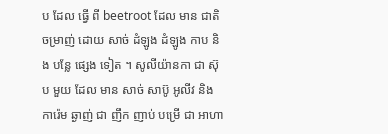ប ដែល ធ្វើ ពី beetroot ដែល មាន ជាតិ ចម្រាញ់ ដោយ សាច់ ដំឡូង ដំឡូង កាប និង បន្លែ ផ្សេង ទៀត ។ សូលីយ៉ានកា ជា ស៊ុប មួយ ដែល មាន សាច់ សាប៊ូ អូលីវ និង ការ៉េម ឆ្ងាញ់ ជា ញឹក ញាប់ បម្រើ ជា អាហា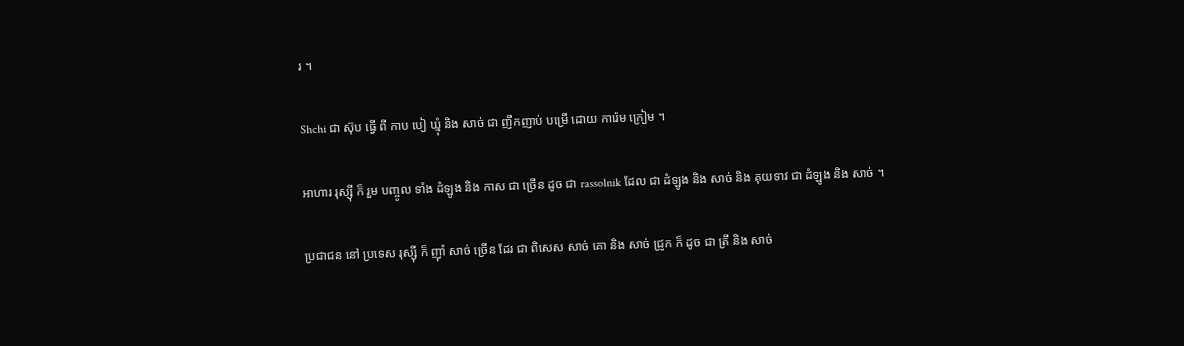រ ។

Shchi ជា ស៊ុប ធ្វើ ពី កាប បៀ ឃ្មុំ និង សាច់ ជា ញឹកញាប់ បម្រើ ដោយ ការ៉េម ក្រៀម ។

អាហារ រុស្ស៊ី ក៏ រួម បញ្ចូល ទាំង ដំឡូង និង កាស ជា ច្រើន ដូច ជា rassolnik ដែល ជា ដំឡូង និង សាច់ និង គុយទាវ ជា ដំឡូង និង សាច់ ។

ប្រជាជន នៅ ប្រទេស រុស្ស៊ី ក៏ ញ៉ាំ សាច់ ច្រើន ដែរ ជា ពិសេស សាច់ គោ និង សាច់ ជ្រូក ក៏ ដូច ជា ត្រី និង សាច់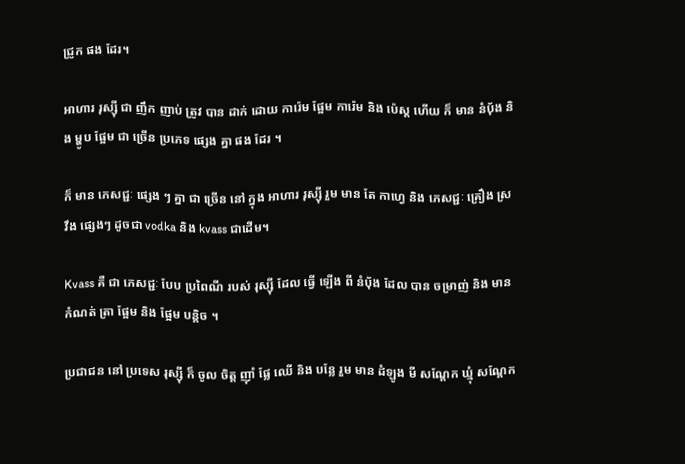ជ្រូក ផង ដែរ។

អាហារ រុស្ស៊ី ជា ញឹក ញាប់ ត្រូវ បាន ដាក់ ដោយ ការ៉េម ផ្អែម ការ៉េម និង ប៉េស្ត ហើយ ក៏ មាន នំបុ័ង និង ម្ហូប ផ្អែម ជា ច្រើន ប្រភេទ ផ្សេង គ្នា ផង ដែរ ។

ក៏ មាន ភេសជ្ជៈ ផ្សេង ៗ គ្នា ជា ច្រើន នៅ ក្នុង អាហារ រុស្ស៊ី រួម មាន តែ កាហ្វេ និង ភេសជ្ជៈ គ្រឿង ស្រវឹង ផ្សេងៗ ដូចជា vodka និង kvass ជាដើម។

Kvass គឺ ជា ភេសជ្ជៈ បែប ប្រពៃណី របស់ រុស្ស៊ី ដែល ធ្វើ ឡើង ពី នំបុ័ង ដែល បាន ចម្រាញ់ និង មាន កំណត់ ត្រា ផ្អែម និង ផ្អែម បន្តិច ។

ប្រជាជន នៅ ប្រទេស រុស្ស៊ី ក៏ ចូល ចិត្ត ញ៉ាំ ផ្លែ ឈើ និង បន្លែ រួម មាន ដំឡូង មី សណ្តែក ឃ្មុំ សណ្តែក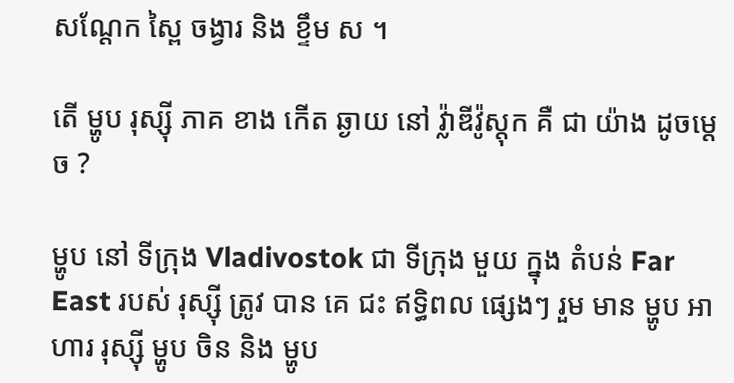សណ្តែក ស្ពៃ ចង្វារ និង ខ្ទឹម ស ។

តើ ម្ហូប រុស្ស៊ី ភាគ ខាង កើត ឆ្ងាយ នៅ វ្ល៉ាឌីវ៉ូស្តុក គឺ ជា យ៉ាង ដូចម្ដេច ?

ម្ហូប នៅ ទីក្រុង Vladivostok ជា ទីក្រុង មួយ ក្នុង តំបន់ Far East របស់ រុស្ស៊ី ត្រូវ បាន គេ ជះ ឥទ្ធិពល ផ្សេងៗ រួម មាន ម្ហូប អាហារ រុស្ស៊ី ម្ហូប ចិន និង ម្ហូប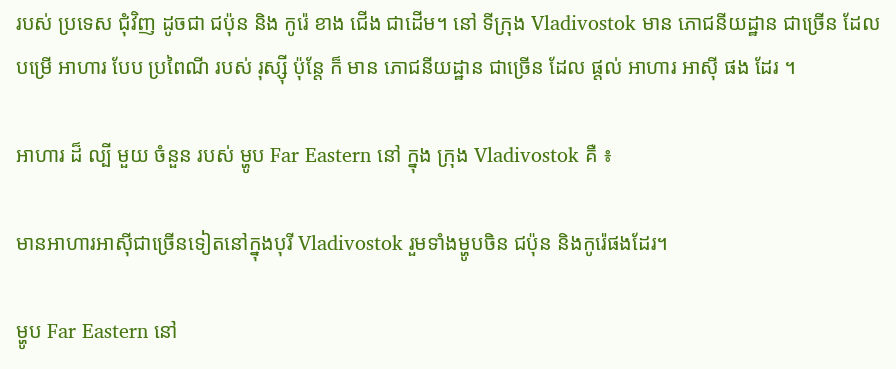របស់ ប្រទេស ជុំវិញ ដូចជា ជប៉ុន និង កូរ៉េ ខាង ជើង ជាដើម។ នៅ ទីក្រុង Vladivostok មាន ភោជនីយដ្ឋាន ជាច្រើន ដែល បម្រើ អាហារ បែប ប្រពៃណី របស់ រុស្ស៊ី ប៉ុន្តែ ក៏ មាន ភោជនីយដ្ឋាន ជាច្រើន ដែល ផ្តល់ អាហារ អាស៊ី ផង ដែរ ។

អាហារ ដ៏ ល្បី មួយ ចំនួន របស់ ម្ហូប Far Eastern នៅ ក្នុង ក្រុង Vladivostok គឺ ៖

មានអាហារអាស៊ីជាច្រើនទៀតនៅក្នុងបុរី Vladivostok រួមទាំងម្ហូបចិន ជប៉ុន និងកូរ៉េផងដែរ។

ម្ហូប Far Eastern នៅ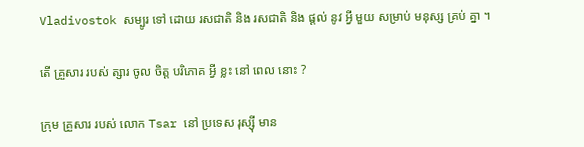Vladivostok សម្បូរ ទៅ ដោយ រសជាតិ និង រសជាតិ និង ផ្តល់ នូវ អ្វី មួយ សម្រាប់ មនុស្ស គ្រប់ គ្នា ។

តើ គ្រួសារ របស់ ត្សារ ចូល ចិត្ត បរិភោគ អ្វី ខ្លះ នៅ ពេល នោះ ?

ក្រុម គ្រួសារ របស់ លោក Tsar នៅ ប្រទេស រុស្ស៊ី មាន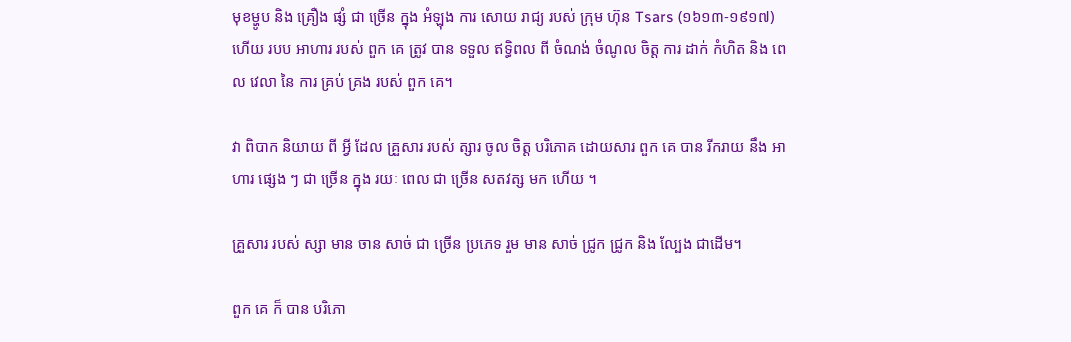មុខម្ហូប និង គ្រឿង ផ្សំ ជា ច្រើន ក្នុង អំឡុង ការ សោយ រាជ្យ របស់ ក្រុម ហ៊ុន Tsars (១៦១៣-១៩១៧) ហើយ របប អាហារ របស់ ពួក គេ ត្រូវ បាន ទទួល ឥទ្ធិពល ពី ចំណង់ ចំណូល ចិត្ត ការ ដាក់ កំហិត និង ពេល វេលា នៃ ការ គ្រប់ គ្រង របស់ ពួក គេ។

វា ពិបាក និយាយ ពី អ្វី ដែល គ្រួសារ របស់ ត្សារ ចូល ចិត្ត បរិភោគ ដោយសារ ពួក គេ បាន រីករាយ នឹង អាហារ ផ្សេង ៗ ជា ច្រើន ក្នុង រយៈ ពេល ជា ច្រើន សតវត្ស មក ហើយ ។

គ្រួសារ របស់ ស្សា មាន ចាន សាច់ ជា ច្រើន ប្រភេទ រួម មាន សាច់ ជ្រូក ជ្រូក និង ល្បែង ជាដើម។

ពួក គេ ក៏ បាន បរិភោ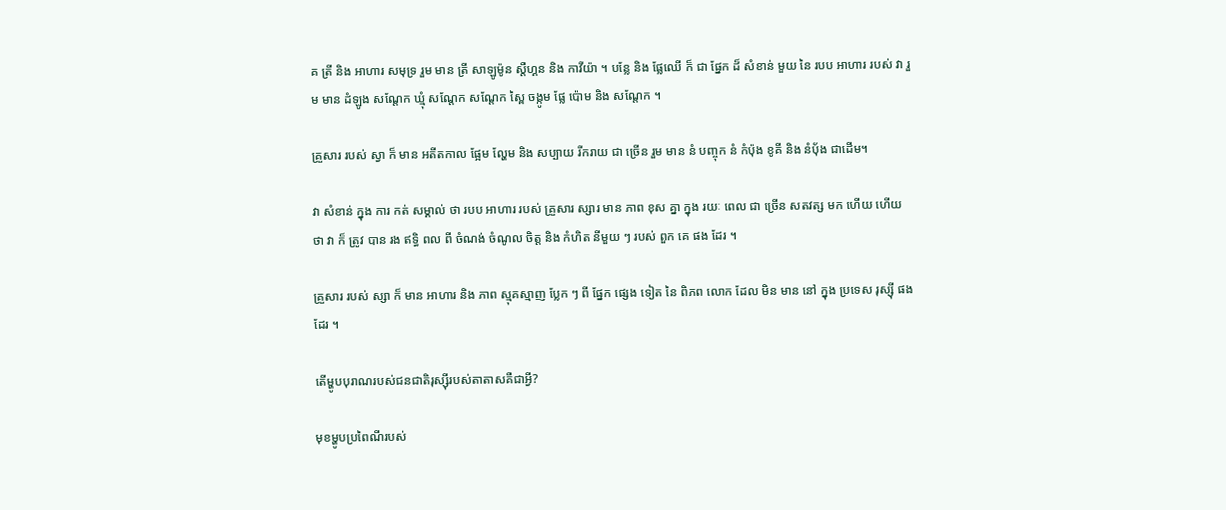គ ត្រី និង អាហារ សមុទ្រ រួម មាន ត្រី សាឡូម៉ូន ស្តឺហ្គន និង កាវីយ៉ា ។ បន្លែ និង ផ្លែឈើ ក៏ ជា ផ្នែក ដ៏ សំខាន់ មួយ នៃ របប អាហារ របស់ វា រួម មាន ដំឡូង សណ្តែក ឃ្មុំ សណ្តែក សណ្តែក ស្ពៃ ចង្កូម ផ្លែ ប៉ោម និង សណ្តែក ។

គ្រួសារ របស់ ស្វា ក៏ មាន អតីតកាល ផ្អែម ល្ហែម និង សប្បាយ រីករាយ ជា ច្រើន រួម មាន នំ បញ្ចុក នំ កំប៉ុង ខូគី និង នំបុ័ង ជាដើម។

វា សំខាន់ ក្នុង ការ កត់ សម្គាល់ ថា របប អាហារ របស់ គ្រួសារ ស្សារ មាន ភាព ខុស គ្នា ក្នុង រយៈ ពេល ជា ច្រើន សតវត្ស មក ហើយ ហើយ ថា វា ក៏ ត្រូវ បាន រង ឥទ្ធិ ពល ពី ចំណង់ ចំណូល ចិត្ត និង កំហិត នីមួយ ៗ របស់ ពួក គេ ផង ដែរ ។

គ្រួសារ របស់ ស្សា ក៏ មាន អាហារ និង ភាព ស្មុគស្មាញ ប្លែក ៗ ពី ផ្នែក ផ្សេង ទៀត នៃ ពិភព លោក ដែល មិន មាន នៅ ក្នុង ប្រទេស រុស្ស៊ី ផង ដែរ ។

តើម្ហូបបុរាណរបស់ជនជាតិរុស្ស៊ីរបស់តាតាសគឺជាអ្វី?

មុខម្ហូបប្រពៃណីរបស់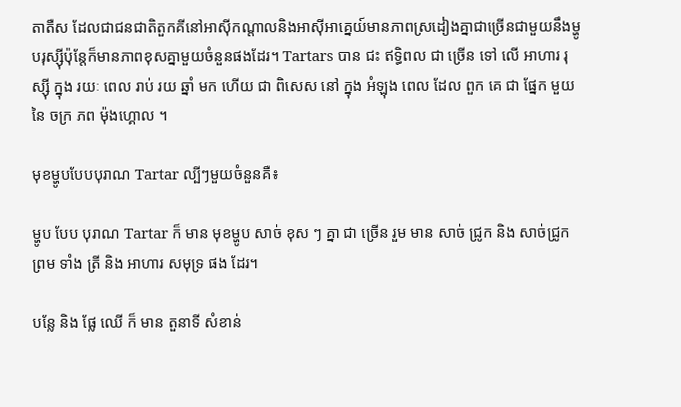តាតឺស ដែលជាជនជាតិតួកគីនៅអាស៊ីកណ្តាលនិងអាស៊ីអាគ្នេយ៍មានភាពស្រដៀងគ្នាជាច្រើនជាមួយនឹងម្ហូបរុស្ស៊ីប៉ុន្តែក៏មានភាពខុសគ្នាមួយចំនួនផងដែរ។ Tartars បាន ជះ ឥទ្ធិពល ជា ច្រើន ទៅ លើ អាហារ រុស្ស៊ី ក្នុង រយៈ ពេល រាប់ រយ ឆ្នាំ មក ហើយ ជា ពិសេស នៅ ក្នុង អំឡុង ពេល ដែល ពួក គេ ជា ផ្នែក មួយ នៃ ចក្រ ភព ម៉ុងហ្គោល ។

មុខម្ហូបបែបបុរាណ Tartar ល្បីៗមួយចំនួនគឺ៖

ម្ហូប បែប បុរាណ Tartar ក៏ មាន មុខម្ហូប សាច់ ខុស ៗ គ្នា ជា ច្រើន រួម មាន សាច់ ជ្រូក និង សាច់ជ្រូក ព្រម ទាំង ត្រី និង អាហារ សមុទ្រ ផង ដែរ។

បន្លែ និង ផ្លែ ឈើ ក៏ មាន តួនាទី សំខាន់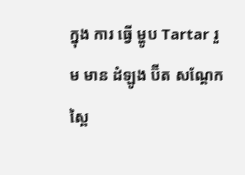ក្នុង ការ ធ្វើ ម្ហូប Tartar រួម មាន ដំឡូង ប៊ីត សណ្តែក ស្ពៃ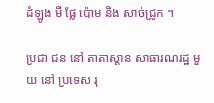ដំឡូង មី ផ្លែ ប៉ោម និង សាច់ជ្រូក ។

ប្រជា ជន នៅ តាតាស្តាន សាធារណរដ្ឋ មួយ នៅ ប្រទេស រុ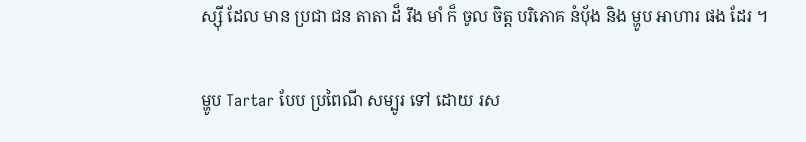ស្ស៊ី ដែល មាន ប្រជា ជន តាតា ដ៏ រឹង មាំ ក៏ ចូល ចិត្ត បរិភោគ នំបុ័ង និង ម្ហូប អាហារ ផង ដែរ ។

ម្ហូប Tartar បែប ប្រពៃណី សម្បូរ ទៅ ដោយ រស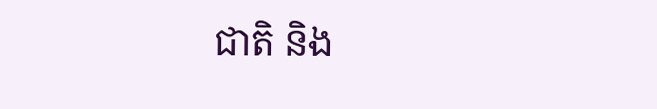ជាតិ និង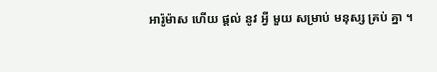អារ៉ូម៉ាស ហើយ ផ្តល់ នូវ អ្វី មួយ សម្រាប់ មនុស្ស គ្រប់ គ្នា ។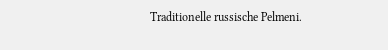Traditionelle russische Pelmeni.